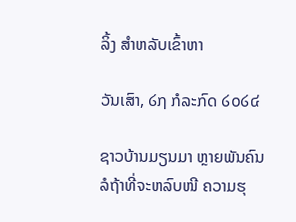ລິ້ງ ສຳຫລັບເຂົ້າຫາ

ວັນເສົາ, ໒໗ ກໍລະກົດ ໒໐໒໔

ຊາວບ້ານມຽນມາ ຫຼາຍພັນຄົນ ລໍຖ້າທີ່ຈະຫລົບໜີ ຄວາມຮຸ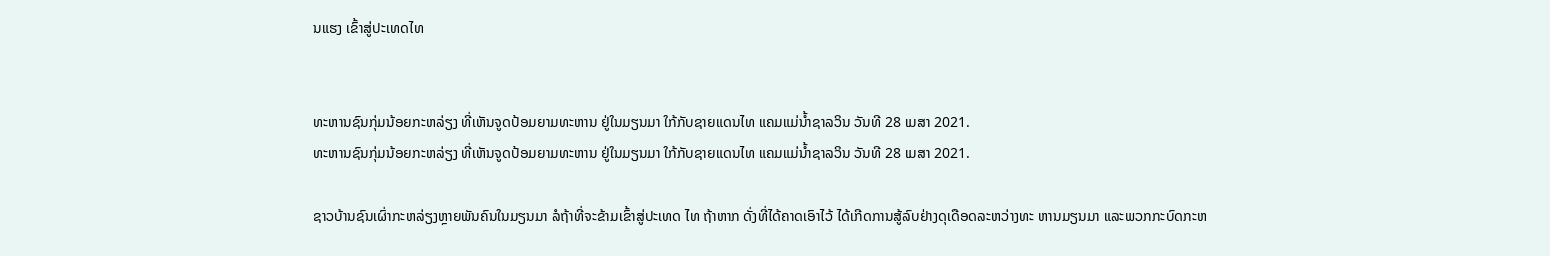ນແຮງ ເຂົ້າສູ່ປະເທດໄທ


ທະຫານຊົນກຸ່ມນ້ອຍກະຫລ່ຽງ ທີ່ເຫັນຈູດປ້ອມຍາມທະຫານ ຢູ່ໃນມຽນມາ ໃກ້ກັບຊາຍແດນໄທ ແຄມແມ່ນໍ້າຊາລວິນ ວັນທີ 28 ເມສາ 2021.
ທະຫານຊົນກຸ່ມນ້ອຍກະຫລ່ຽງ ທີ່ເຫັນຈູດປ້ອມຍາມທະຫານ ຢູ່ໃນມຽນມາ ໃກ້ກັບຊາຍແດນໄທ ແຄມແມ່ນໍ້າຊາລວິນ ວັນທີ 28 ເມສາ 2021.

ຊາວບ້ານຊົນເຜົ່າກະຫລ່ຽງຫຼາຍພັນຄົນໃນມຽນມາ ລໍຖ້າທີ່ຈະຂ້າມເຂົ້າສູ່ປະເທດ ໄທ ຖ້າຫາກ ດັ່ງທີ່ໄດ້ຄາດເອົາໄວ້ ໄດ້ເກີດການສູ້ລົບຢ່າງດຸເດືອດລະຫວ່າງທະ ຫານມຽນມາ ແລະພວກກະບົດກະຫ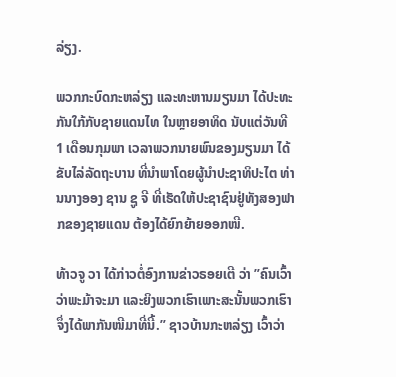ລ່ຽງ.

ພວກກະບົດກະຫລ່ຽງ ແລະທະຫານມຽນມາ ໄດ້ປະທະກັນໃກ້ກັບຊາຍແດນໄທ ໃນຫຼາຍອາທິດ ນັບແຕ່ວັນທີ 1 ເດືອນກຸມພາ ເວລາພວກນາຍພົນຂອງມຽນມາ ໄດ້ຂັບໄລ່ລັດຖະບານ ທີ່ນຳພາໂດຍຜູ້ນຳປະຊາທິປະໄຕ ທ່ານນາງອອງ ຊານ ຊູ ຈີ ທີ່ເຮັດໃຫ້ປະຊາຊົນຢູ່ທັງສອງຟາກຂອງຊາຍແດນ ຕ້ອງໄດ້ຍົກຍ້າຍອອກໜີ.

ທ້າວຈູ ວາ ໄດ້ກ່າວຕໍ່ອົງການຂ່າວຣອຍເຕີ ວ່າ ”ຄົນເວົ້າວ່າພະມ້າຈະມາ ແລະຍິງພວກເຮົາເພາະສະນັ້ນພວກເຮົາຈຶ່ງໄດ້ພາກັນໜີມາທີ່ນີ້.” ຊາວບ້ານກະຫລ່ຽງ ເວົ້າວ່າ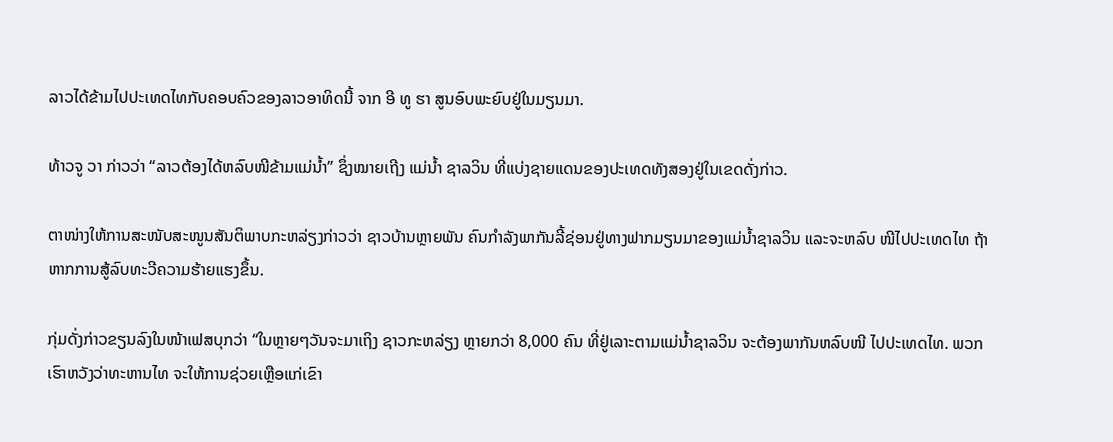ລາວໄດ້ຂ້າມໄປປະເທດໄທກັບຄອບຄົວຂອງລາວອາທິດນີ້ ຈາກ ອີ ທູ ຮາ ສູນອົບພະຍົບຢູ່ໃນມຽນມາ.

ທ້າວຈູ ວາ ກ່າວວ່າ “ລາວຕ້ອງໄດ້ຫລົບໜີຂ້າມແມ່ນໍ້າ” ຊຶ່ງໝາຍເຖີງ ແມ່ນໍ້າ ຊາລວິນ ທີ່ແບ່ງຊາຍແດນຂອງປະເທດທັງສອງຢູ່ໃນເຂດດັ່ງກ່າວ.

ຕາໜ່າງໃຫ້ການສະໜັບສະໜູນສັນຕິພາບກະຫລ່ຽງກ່າວວ່າ ຊາວບ້ານຫຼາຍພັນ ຄົນກຳລັງພາກັນລີ້ຊ່ອນຢູ່ທາງຟາກມຽນມາຂອງແມ່ນໍ້າຊາລວິນ ແລະຈະຫລົບ ໜີໄປປະເທດໄທ ຖ້າຫາກການສູ້ລົບທະວີຄວາມຮ້າຍແຮງຂຶ້ນ.

ກຸ່ມດັ່ງກ່າວຂຽນລົງໃນໜ້າເຟສບຸກວ່າ “ໃນຫຼາຍໆວັນຈະມາເຖິງ ຊາວກະຫລ່ຽງ ຫຼາຍກວ່າ 8,000 ຄົນ ທີ່ຢູ່ເລາະຕາມແມ່ນໍ້າຊາລວິນ ຈະຕ້ອງພາກັນຫລົບໜີ ໄປປະເທດໄທ. ພວກເຮົາຫວັງວ່າທະຫານໄທ ຈະໃຫ້ການຊ່ວຍເຫຼືອແກ່ເຂົາ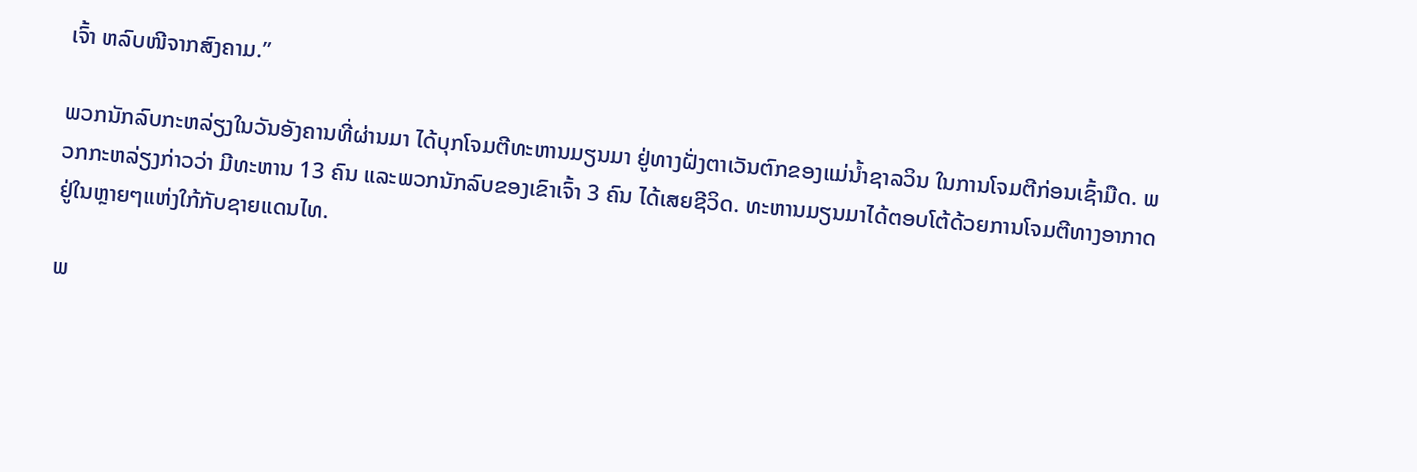ເຈົ້າ ຫລົບໜີຈາກສົງຄາມ.”

ພວກນັກລົບກະຫລ່ຽງໃນວັນອັງຄານທີ່ຜ່ານມາ ໄດ້ບຸກໂຈມຕີທະຫານມຽນມາ ຢູ່ທາງຝັ່ງຕາເວັນຕົກຂອງແມ່ນໍ້າຊາລວິນ ໃນການໂຈມຕີກ່ອນເຊົ້າມືດ. ພວກກະຫລ່ຽງກ່າວວ່າ ມີທະຫານ 13 ຄົນ ແລະພວກນັກລົບຂອງເຂົາເຈົ້າ 3 ຄົນ ໄດ້ເສຍຊີວິດ. ທະຫານມຽນມາໄດ້ຕອບໂຕ້ດ້ວຍການໂຈມຕີທາງອາກາດ ຢູ່ໃນຫຼາຍໆແຫ່ງໃກ້ກັບຊາຍແດນໄທ.

ພ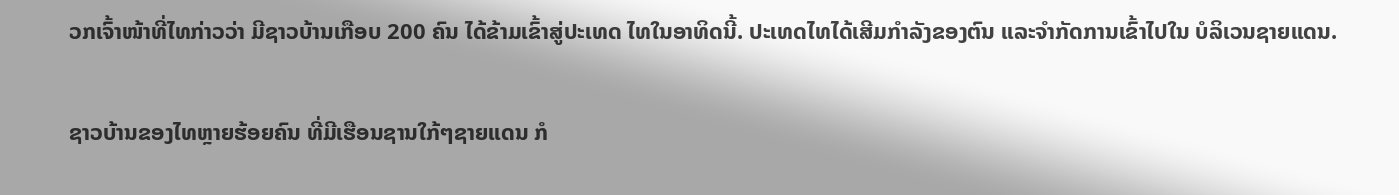ວກເຈົ້າໜ້າທີ່ໄທກ່າວວ່າ ມີຊາວບ້ານເກືອບ 200 ຄົນ ໄດ້ຂ້າມເຂົ້າສູ່ປະເທດ ໄທໃນອາທິດນີ້. ປະເທດໄທໄດ້ເສີມກຳລັງຂອງຕົນ ແລະຈຳກັດການເຂົ້າໄປໃນ ບໍລິເວນຊາຍແດນ.

ຊາວບ້ານຂອງໄທຫຼາຍຮ້ອຍຄົນ ທີ່ມີເຮືອນຊານໃກ້ໆຊາຍແດນ ກໍ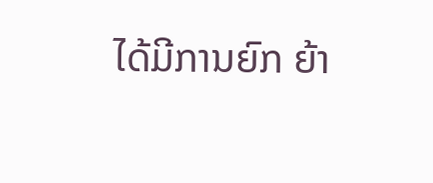ໄດ້ມີການຍົກ ຍ້າ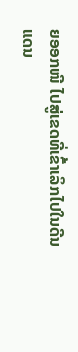ຍອອກໜີ ໄປສູ່ເຂດທີ່ເຂົ້າເລິກໄປໃນດີນແດນ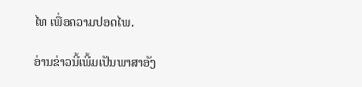ໄທ ເພື່ອຄວາມປອດໄພ.

ອ່ານຂ່າວນີ້ເພີ້ມເປັນພາສາອັງ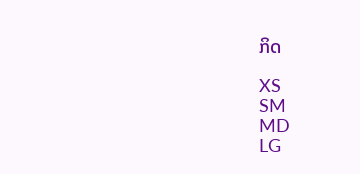ກິດ

XS
SM
MD
LG